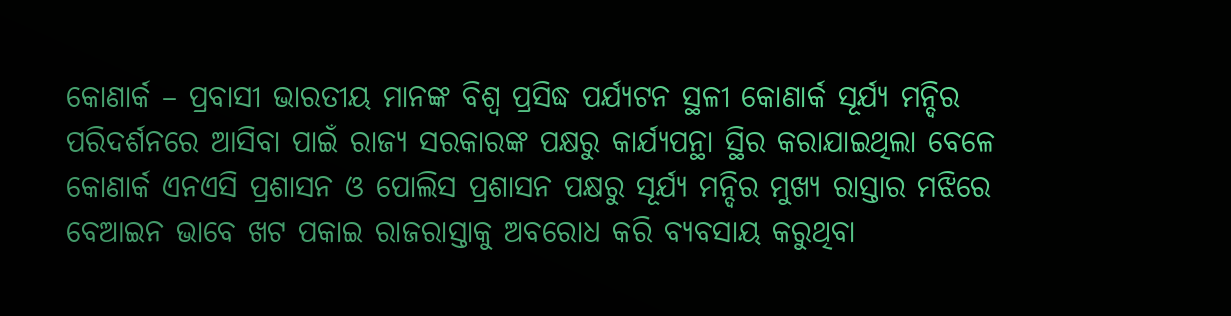କୋଣାର୍କ – ପ୍ରବାସୀ ଭାରତୀୟ ମାନଙ୍କ ବିଶ୍ବ ପ୍ରସିଦ୍ଧ ପର୍ଯ୍ୟଟନ ସ୍ଥଳୀ କୋଣାର୍କ ସୂର୍ଯ୍ୟ ମନ୍ଦିର ପରିଦର୍ଶନରେ ଆସିବା ପାଇଁ ରାଜ୍ୟ ସରକାରଙ୍କ ପକ୍ଷରୁ କାର୍ଯ୍ୟପନ୍ଥା ସ୍ଥିର କରାଯାଇଥିଲା ବେଳେ କୋଣାର୍କ ଏନଏସି ପ୍ରଶାସନ ଓ ପୋଲିସ ପ୍ରଶାସନ ପକ୍ଷରୁ ସୂର୍ଯ୍ୟ ମନ୍ଦିର ମୁଖ୍ୟ ରାସ୍ତାର ମଝିରେ ବେଆଇନ ଭାବେ ଖଟ ପକାଇ ରାଜରାସ୍ତାକୁ ଅବରୋଧ କରି ବ୍ଯବସାୟ କରୁଥିବା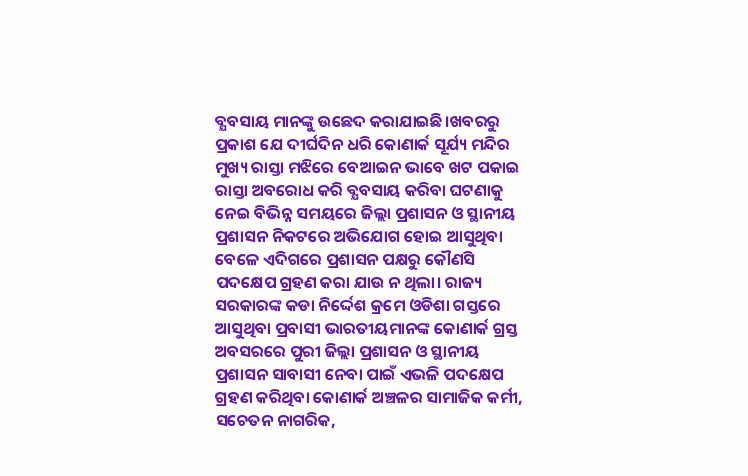ବ୍ଯବସାୟ ମାନଙ୍କୁ ଉଛେଦ କରାଯାଇଛି।ଖବରରୁ ପ୍ରକାଶ ଯେ ଦୀର୍ଘଦିନ ଧରି କୋଣାର୍କ ସୂର୍ଯ୍ୟ ମନ୍ଦିର ମୁଖ୍ୟ ରାସ୍ତା ମଝିରେ ବେଆଇନ ଭାବେ ଖଟ ପକାଇ ରାସ୍ତା ଅବରୋଧ କରି ବ୍ଯବସାୟ କରିବା ଘଟଣାକୁ ନେଇ ବିଭିନ୍ନ ସମୟରେ ଜିଲ୍ଲା ପ୍ରଶାସନ ଓ ସ୍ଥାନୀୟ ପ୍ରଶାସନ ନିକଟରେ ଅଭିଯୋଗ ହୋଇ ଆସୁଥିବା ବେଳେ ଏଦିଗରେ ପ୍ରଶାସନ ପକ୍ଷରୁ କୌଣସି ପଦକ୍ଷେପ ଗ୍ରହଣ କରା ଯାଉ ନ ଥିଲା। ରାଜ୍ୟ ସରକାରଙ୍କ କଡା ନିର୍ଦ୍ଦେଶ କ୍ରମେ ଓଡିଶା ଗସ୍ତରେ ଆସୁଥିବା ପ୍ରବାସୀ ଭାରତୀୟମାନଙ୍କ କୋଣାର୍କ ଗ୍ରସ୍ତ ଅବସରରେ ପୁରୀ ଜିଲ୍ଲା ପ୍ରଶାସନ ଓ ସ୍ଥାନୀୟ ପ୍ରଶାସନ ସାବାସୀ ନେବା ପାଇଁ ଏଭଳି ପଦକ୍ଷେପ ଗ୍ରହଣ କରିଥିବା କୋଣାର୍କ ଅଞ୍ଚଳର ସାମାଜିକ କର୍ମୀ, ସଚେତନ ନାଗରିକ,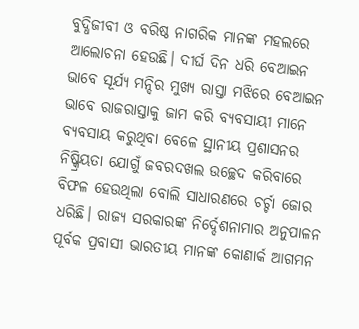ବୁଦ୍ଧିଜୀବୀ ଓ ବରିଷ୍ଠ ନାଗରିକ ମାନଙ୍କ ମହଲରେ ଆଲୋଚନା ହେଉଛି। ଦୀର୍ଘ ଦିନ ଧରି ବେଆଇନ ଭାବେ ସୂର୍ଯ୍ୟ ମନ୍ଦିର ମୁଖ୍ୟ ରାସ୍ତା ମଝିରେ ବେଆଇନ ଭାବେ ରାଜରାସ୍ତାକୁ ଜାମ କରି ବ୍ଯବସାୟୀ ମାନେ ବ୍ଯବସାୟ କରୁଥିବା ବେଳେ ସ୍ଥାନୀୟ ପ୍ରଶାସନର ନିଷ୍କ୍ରିୟତା ଯୋଗୁଁ ଜବରଦଖଲ ଉଚ୍ଛେଦ କରିବାରେ ବିଫଳ ହେଉଥିଲା ବୋଲି ସାଧାରଣରେ ଚର୍ଚ୍ଚା ଜୋର ଧରିଛି। ରାଜ୍ୟ ସରକାରଙ୍କ ନିର୍ଦ୍ଦେଶନାମାର ଅନୁପାଳନ ପୂର୍ବକ ପ୍ରବାସୀ ଭାରତୀୟ ମାନଙ୍କ କୋଣାର୍କ ଆଗମନ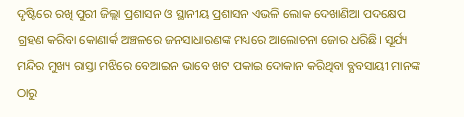ଦୃଷ୍ଟିରେ ରଖି ପୁରୀ ଜିଲ୍ଲା ପ୍ରଶାସନ ଓ ସ୍ଥାନୀୟ ପ୍ରଶାସନ ଏଭଳି ଲୋକ ଦେଖାଣିଆ ପଦକ୍ଷେପ ଗ୍ରହଣ କରିବା କୋଣାର୍କ ଅଞ୍ଚଳରେ ଜନସାଧାରଣଙ୍କ ମଧ୍ୟରେ ଆଲୋଚନା ଜୋର ଧରିଛି। ସୂର୍ଯ୍ୟ ମନ୍ଦିର ମୁଖ୍ୟ ରାସ୍ତା ମଝିରେ ବେଆଇନ ଭାବେ ଖଟ ପକାଇ ଦୋକାନ କରିଥିବା ବ୍ଯବସାୟୀ ମାନଙ୍କ ଠାରୁ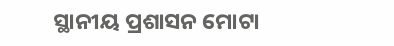ସ୍ଥାନୀୟ ପ୍ରଶାସନ ମୋଟା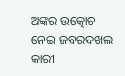ଅଙ୍କର ଉତ୍କୋଚ ନେଇ ଜବରଦଖଲ କାରୀ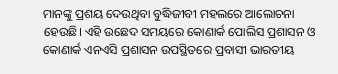ମାନଙ୍କୁ ପ୍ରଶୟ ଦେଉଥିବା ବୁଦ୍ଧିଜୀବୀ ମହଲରେ ଆଲୋଚନା ହେଉଛି। ଏହି ଉଛେଦ ସମୟରେ କୋଣାର୍କ ପୋଲିସ ପ୍ରଶାସନ ଓ କୋଣାର୍କ ଏନଏସି ପ୍ରଶାସନ ଉପସ୍ଥିତରେ ପ୍ରବାସୀ ଭାରତୀୟ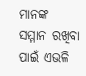ମାନଙ୍କ ସମ୍ମାନ ରଖିବା ପାଇଁ ଏଭଳି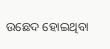ଉଛେଦ ହୋଇଥିବା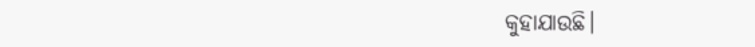କୁହାଯାଉଛି।